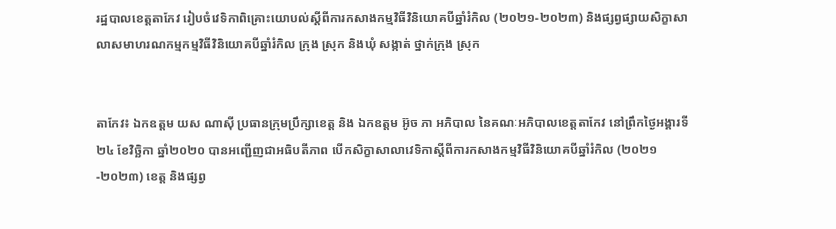រដ្ឋបាលខេត្តតាកែវ រៀបចំវេទិកាពិគ្រោះយោបល់ស្ដីពីការកសាងកម្មវិធីវិនិយោគបីឆ្នាំរំកិល (២០២១-២០២៣) និងផ្សព្វផ្សាយសិក្ខាសាលាសមាហរណកម្មកម្មវិធីវិនិយោគបីឆ្នាំរំកិល ក្រុង ស្រុក និងឃុំ សង្កាត់ ថ្នាក់ក្រុង ស្រុក


តាកែវ៖ ឯកឧត្តម យស ណាស៊ី ប្រធានក្រុមប្រឹក្សាខេត្ត និង ឯកឧត្តម អ៊ូច ភា អភិបាល នៃគណៈអភិបាលខេត្តតាកែវ នៅព្រឹកថ្ងៃអង្គារទី២៤ ខែវិច្ឆិកា ឆ្នាំ២០២០ បានអញ្ជើញជាអធិបតីភាព បើកសិក្ខាសាលាវេទិកាស្ដីពីការកសាងកម្មវិធីវិនិយោគបីឆ្នាំរំកិល (២០២១-២០២៣) ខេត្ត និងផ្សព្វ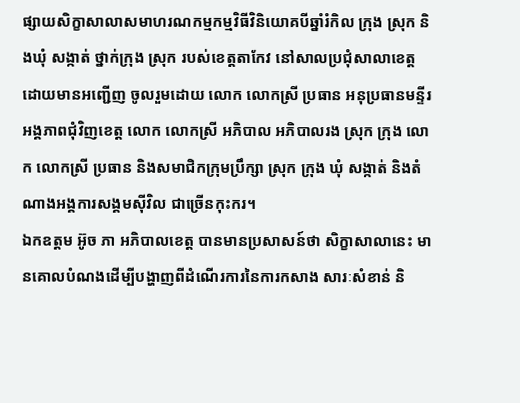ផ្សាយសិក្ខាសាលាសមាហរណកម្មកម្មវិធីវិនិយោគបីឆ្នាំរំកិល ក្រុង ស្រុក និងឃុំ សង្កាត់ ថ្នាក់ក្រុង ស្រុក របស់ខេត្តតាកែវ នៅសាលប្រជុំសាលាខេត្ត ដោយមានអញ្ជើញ ចូលរួមដោយ លោក លោកស្រី ប្រធាន អនុប្រធានមន្ទីរអង្គភាពជុំវិញខេត្ត លោក លោកស្រី អភិបាល អភិបាលរង ស្រុក ក្រុង លោក លោកស្រី ប្រធាន និងសមាជិកក្រុមប្រឹក្សា ស្រុក ក្រុង ឃុំ សង្កាត់ និងតំណាងអង្គការសង្គមស៊ីវិល ជាច្រើនកុះករ។
ឯកឧត្តម អ៊ូច ភា អភិបាលខេត្ត បានមានប្រសាសន៍ថា សិក្ខាសាលានេះ មានគោលបំណងដើម្បីបង្ហាញពីដំណើរការនៃការកសាង សារៈសំខាន់ និ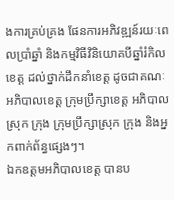ងការគ្រប់គ្រង ផែនការអភិវឌ្ឍន៍រយៈពេលប្រាំឆ្នាំ និងកម្មវិធីវិនិយោគបីឆ្នាំរំកិលខេត្ត ដល់ថ្នាក់ដឹកនាំខេត្ត ដូចជាគណៈអភិបាលខេត្ត ក្រុមប្រឹក្សាខេត្ត អភិបាលស្រុក ក្រុង ក្រុមប្រឹក្សាស្រុក ក្រុង និងអ្នកពាក់ព័ន្ធផ្សេងៗ។
ឯកឧត្តមអភិបាលខេត្ត បានប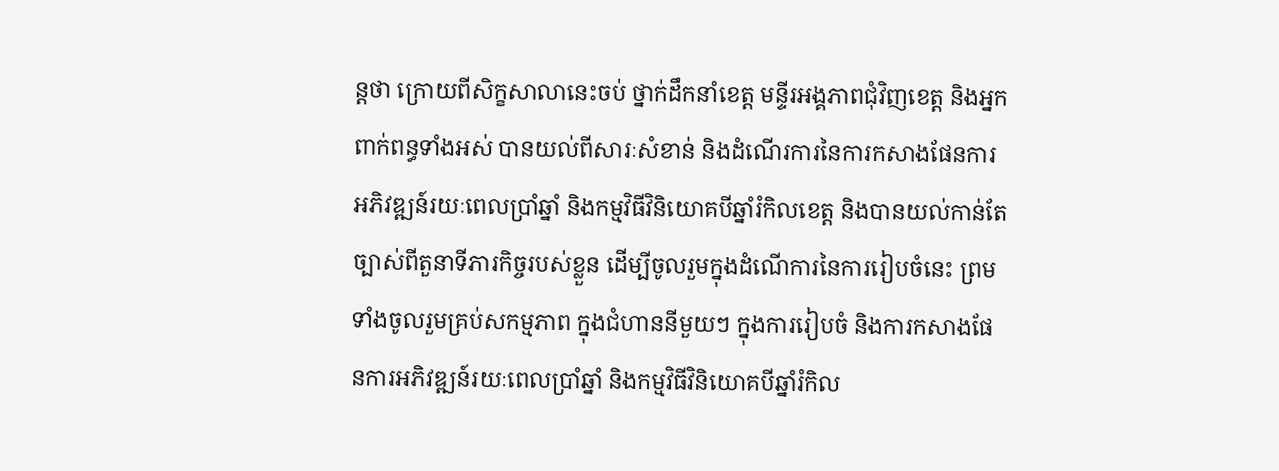ន្តថា ក្រោយពីសិក្ខសាលានេះចប់ ថ្នាក់ដឹកនាំខេត្ត មន្ទីរអង្គភាពជុំវិញខេត្ត និងអ្នកពាក់ពន្ធទាំងអស់ បានយល់ពីសារៈសំខាន់ និងដំណើរការនៃការកសាងផែនការអភិវឌ្ឍន៍រយៈពេលប្រាំឆ្នាំ និងកម្មវិធីវិនិយោគបីឆ្នាំរំកិលខេត្ត និងបានយល់កាន់តែច្បាស់ពីតួនាទីភារកិច្ចរបស់ខ្លួន ដើម្បីចូលរួមក្នុងដំណើការនៃការរៀបចំនេះ ព្រមទាំងចូលរួមគ្រប់សកម្មភាព ក្នុងជំហាននីមួយៗ ក្នុងការរៀបចំ និងការកសាងផែនការអភិវឌ្ឍន៍រយៈពេលប្រាំឆ្នាំ និងកម្មវិធីវិនិយោគបីឆ្នាំរំកិល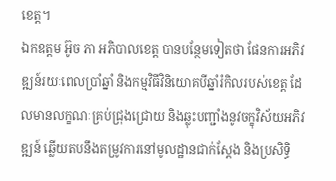ខេត្ត។
ឯកឧត្តម អ៊ូច ភា អភិបាលខេត្ត បានបន្ថែមទៀតថា ផែនការអភិវឌ្ឍន៍រយៈពេលប្រាំឆ្នាំ និងកម្មវិធីវិនិយោគបីឆ្នាំរំកិលរបស់ខេត្ត ដែលមានលក្ខណៈគ្រប់ជ្រុងជ្រោយ និងឆ្លុះបញ្ជាំងនូវចក្ខុវិស័យអភិវឌ្ឍន៍ ឆ្លើយតបនឹងតម្រូវការនៅមូលដ្ឋានជាក់ស្តែង និងប្រសិទ្ធិ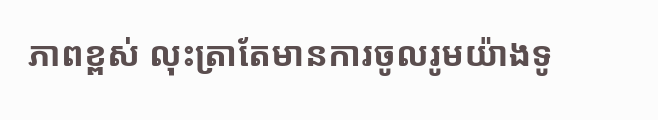ភាពខ្ពស់ លុះត្រាតែមានការចូលរូមយ៉ាងទូ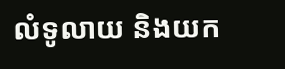លំទូលាយ និងយក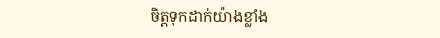ចិត្តទុកដាក់យ៉ាងខ្លាំង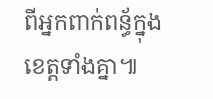ពីអ្នកពាក់ពន្ធ័ក្នុងខេត្តទាំងគ្នា៕